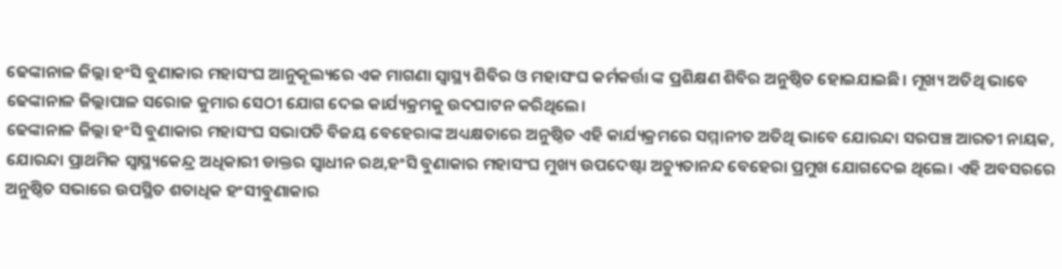ଢେଙ୍କାନାଳ ଜିଲ୍ଲା ହଂସି ବୁଣାକାର ମହାସଂଘ ଆନୁକୂଲ୍ୟରେ ଏକ ମାଗଣା ସ୍ବାସ୍ଥ୍ୟ ଶିବିର ଓ ମହାସଂଘ କର୍ମକର୍ତ୍ତା ଙ୍କ ପ୍ରଶିକ୍ଷଣ ଶିବିର ଅନୁଷ୍ଠିତ ହୋଇଯାଇଛି। ମୂଖ୍ୟ ଅତିଥି ଭାବେ ଢେଙ୍କାନାଳ ଜିଲ୍ଲାପାଳ ସରୋଜ କୁମାର ସେଠୀ ଯୋଗ ଦେଇ କାର୍ଯ୍ୟକ୍ରମକୁ ଉଦଘାଟନ କରିଥିଲେ।
ଢେଙ୍କାନାଳ ଜିଲ୍ଲା ହଂସି ବୁଣାକାର ମହାସଂଘ ସଭାପତି ବିଜୟ ବେହେରାଙ୍କ ଅଧ୍ୟକ୍ଷତାରେ ଅନୁଷ୍ଠିତ ଏହି କାର୍ଯ୍ୟକ୍ରମରେ ସମ୍ମାନୀତ ଅତିଥି ଭାବେ ଯୋରନ୍ଦା ସରପଞ୍ଚ ଆରତୀ ନାୟକ, ଯୋରନ୍ଦା ପ୍ରାଥମିକ ସ୍ୱାସ୍ଥ୍ୟକେନ୍ଦ୍ର ଅଧିକାରୀ ଡାକ୍ତର ସ୍ଵାଧୀନ ରଥ,ହଂସି ବୁଣାକାର ମହାସଂଘ ମୁଖ୍ୟ ଉପଦେଷ୍ଟା ଅଚ୍ୟୁତାନନ୍ଦ ବେହେରା ପ୍ରମୁଖ ଯୋଗଦେଇ ଥିଲେ। ଏହି ଅବସରରେ ଅନୁଷ୍ଠିତ ସଭାରେ ଉପସ୍ଥିତ ଶତାଧିକ ହଂସୀବୁଣାକାର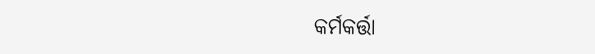କର୍ମକର୍ତ୍ତା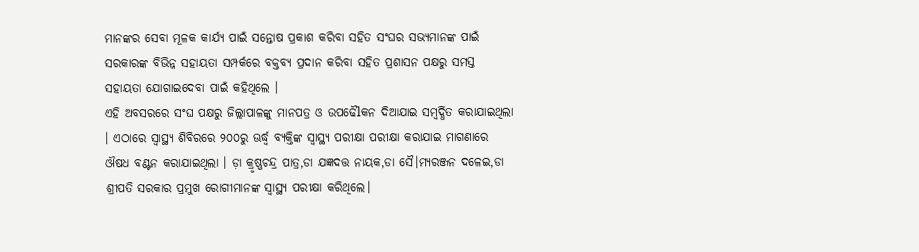ମାନଙ୍କର ସେବା ମୂଳକ କାର୍ଯ୍ୟ ପାଇଁ ସନ୍ତୋଷ ପ୍ରକାଶ କରିବା ସହିତ ସଂଘର ସଭ୍ୟମାନଙ୍କ ପାଇଁ ସରକାରଙ୍କ ବିଭିନ୍ନ ସହାୟତା ସମ୍ପର୍କରେ ବକ୍ତବ୍ୟ ପ୍ରଦାନ କରିବା ସହିତ ପ୍ରଶାସନ ପକ୍ଷରୁ ସମସ୍ତ ସହାୟତା ଯୋଗାଇଦେବା ପାଇଁ କହିଥିଲେ ।
ଏହି ଅବସରରେ ସଂଘ ପକ୍ଷରୁ ଜିଲ୍ଲାପାଳଙ୍କୁ ମାନପତ୍ର ଓ ଉପଢୈlକନ ଦିଆଯାଇ ସମ୍ବର୍ଦ୍ଧିତ କରାଯାଇଥିଲା । ଏଠାରେ ସ୍ୱାସ୍ଥ୍ୟ ଶିବିରରେ ୨୦୦ରୁ ଊର୍ଦ୍ଧ୍ୱ ବ୍ୟକ୍ତିଙ୍କ ସ୍ୱାସ୍ଥ୍ୟ ପରୀକ୍ଷା ପରୀକ୍ଷା କରାଯାଇ ମାଗଣାରେ ଔଷଧ ବଣ୍ଟନ କରାଯାଇଥିଲା । ଡ଼ା କ୍ରୃଷ୍ଣଚନ୍ଦ୍ର ପାତ୍ର,ଡା ଯଜ୍ଞଦତ୍ତ ନାୟକ,ଡା ସୈ।ମ୍ୟରଞ୍ଜନ ଦଳେଇ,ଡା ଶ୍ରୀପତି ସରକାର ପ୍ରମୁଖ ରୋଗୀମାନଙ୍କ ସ୍ୱାସ୍ଥ୍ୟ ପରୀକ୍ଷା କରିଥିଲେ।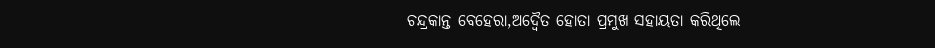ଚନ୍ଦ୍ରକାନ୍ତ ବେହେରା,ଅଦ୍ଵୈତ ହୋତା ପ୍ରମୁଖ ସହାୟତା କରିଥିଲେ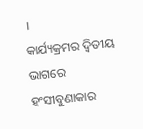।
କାର୍ଯ୍ୟକ୍ରମର ଦ୍ୱିତୀୟ ଭାଗରେ ହଂସୀବୁଣାକାର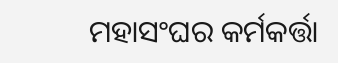ମହାସଂଘର କର୍ମକର୍ତ୍ତା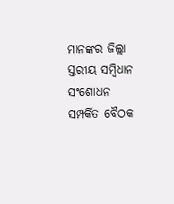ମାନଙ୍କର ଜିଲ୍ଲା ସ୍ତରୀୟ ସମ୍ବିଧାନ ସଂଶୋଧନ ସମ୍ପର୍କିତ ବୈଠକ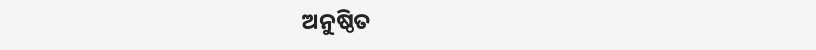ଅନୁଷ୍ଠିତ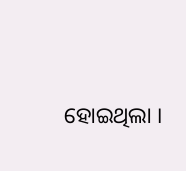ହୋଇଥିଲା ।